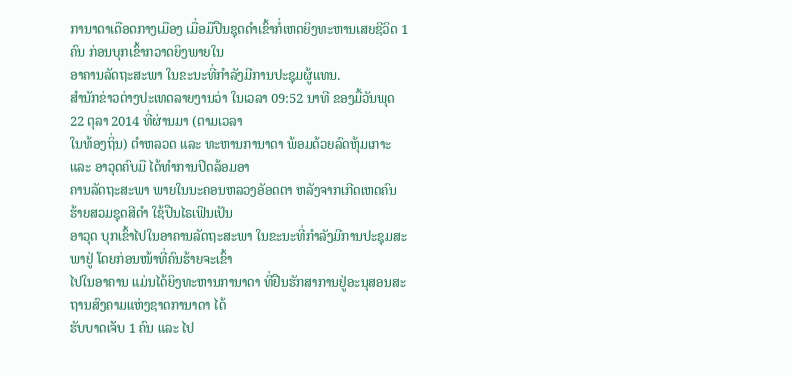ການາດາເດືອດກາງເມືອງ ເມື່ອມືປືນຊຸດດຳເຂົ້າກໍ່ເຫດຍິງທະຫານເສຍຊີວິດ 1 ຄົນ ກ່ອນບຸກເຂົ້າກວາດຍິງພາຍໃນ
ອາຄານລັດຖະສະພາ ໃນຂະນະທີ່ກຳລັງມີການປະຊຸມຜູ້ແທນ.
ສຳນັກຂ່າວຕ່າງປະເທດລາຍງານວ່າ ໃນເວລາ 09:52 ນາທີ ຂອງມື້ວັນພຸດ 22 ຕຸລາ 2014 ທີ່ຜ່ານມາ (ຕາມເວລາ
ໃນທ້ອງຖິ່ນ) ຕຳຫລວດ ແລະ ທະຫານການາດາ ພ້ອມດ້ວຍລົດຫຸ້ມເກາະ ແລະ ອາວຸດຄົບມື ໄດ້ທຳການປິດລ້ອມອາ
ຄານລັດຖະສະພາ ພາຍໃນນະຄອນຫລວງອັອດຕາ ຫລັງຈາກເກີດເຫດຄົນຮ້າຍສວມຊຸດສີດຳ ໃຊ້ປືນໄຣເຟິນເປັນ
ອາວຸດ ບຸກເຂົ້າໄປໃນອາຄານລັດຖະສະພາ ໃນຂະນະທີ່ກຳລັງມີການປະຊຸມສະພາຢູ່ ໂດຍກ່ອນໜ້າທີ່ຄົນຮ້າຍຈະເຂົ້າ
ໄປໃນອາຄານ ແມ່ນໄດ້ຍິງທະຫານການາດາ ທີ່ຢືນຮັກສາການຢູ່ອະນຸສອນສະຖານສົງຄາມແຫ່ງຊາດການາດາ ໄດ້
ຮັບບາດເຈັບ 1 ຄົນ ແລະ ໄປ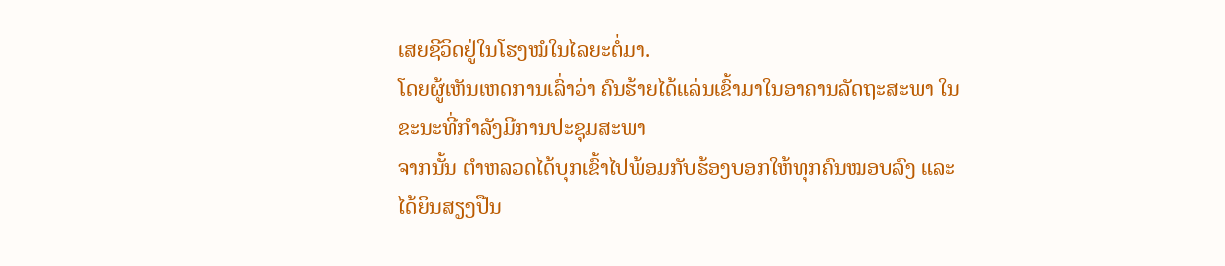ເສຍຊີວິດຢູ່ໃນໂຮງໝໍໃນໄລຍະຕໍ່ມາ.
ໂດຍຜູ້ເຫັນເຫດການເລົ່າວ່າ ຄົນຮ້າຍໄດ້ແລ່ນເຂົ້າມາໃນອາຄານລັດຖະສະພາ ໃນຂະນະທີ່ກຳລັງມີການປະຊຸມສະພາ
ຈາກນັ້ນ ຕຳຫລວດໄດ້ບຸກເຂົ້າໄປພ້ອມກັບຮ້ອງບອກໃຫ້ທຸກຄົນໝອບລົງ ແລະ ໄດ້ຍິນສຽງປືນ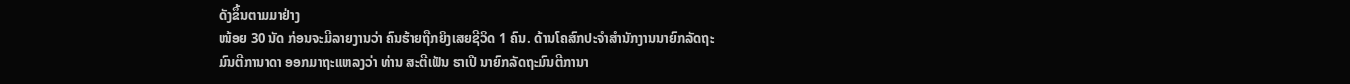ດັງຂຶ້ນຕາມມາຢ່າງ
ໜ້ອຍ 30 ນັດ ກ່ອນຈະມີລາຍງານວ່າ ຄົນຮ້າຍຖືກຍິງເສຍຊີວິດ 1 ຄົນ. ດ້ານໂຄສົກປະຈຳສຳນັກງານນາຍົກລັດຖະ
ມົນຕີການາດາ ອອກມາຖະແຫລງວ່າ ທ່ານ ສະຕີເຟັນ ຮາເປີ ນາຍົກລັດຖະມົນຕີການາ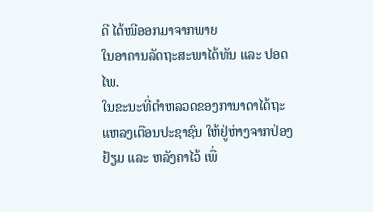ດີ ໄດ້ໜີອອກມາຈາກພາຍ
ໃນອາຄານລັດຖະສະພາໄດ້ທັນ ແລະ ປອດໄພ.
ໃນຂະນະທີ່ຕຳຫລວດຂອງການາດາໄດ້ຖະແຫລງເຕືອນປະຊາຊົນ ໃຫ້ຢູ່ຫ່າງຈາກປ່ອງຢ້ຽມ ແລະ ຫລັງຄາໄວ້ ເພື່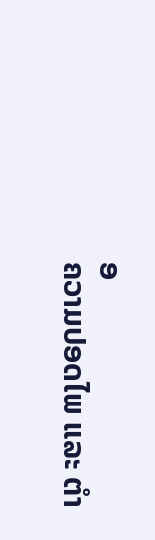ອ
ຄວາມປອດໄພ ແລະ ຕຳ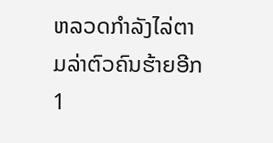ຫລວດກຳລັງໄລ່ຕາມລ່າຕົວຄົນຮ້າຍອີກ 1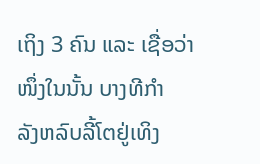ເຖິງ 3 ຄົນ ແລະ ເຊື່ອວ່າໜຶ່ງໃນນັ້ນ ບາງທີກຳ
ລັງຫລົບລີ້ໂຕຢູ່ເທິງ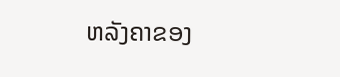ຫລັງຄາຂອງ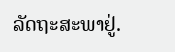ລັດຖະສະພາຢູ່.